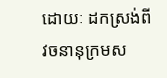ដោយៈ ដកស្រង់ពីវចនានុក្រមស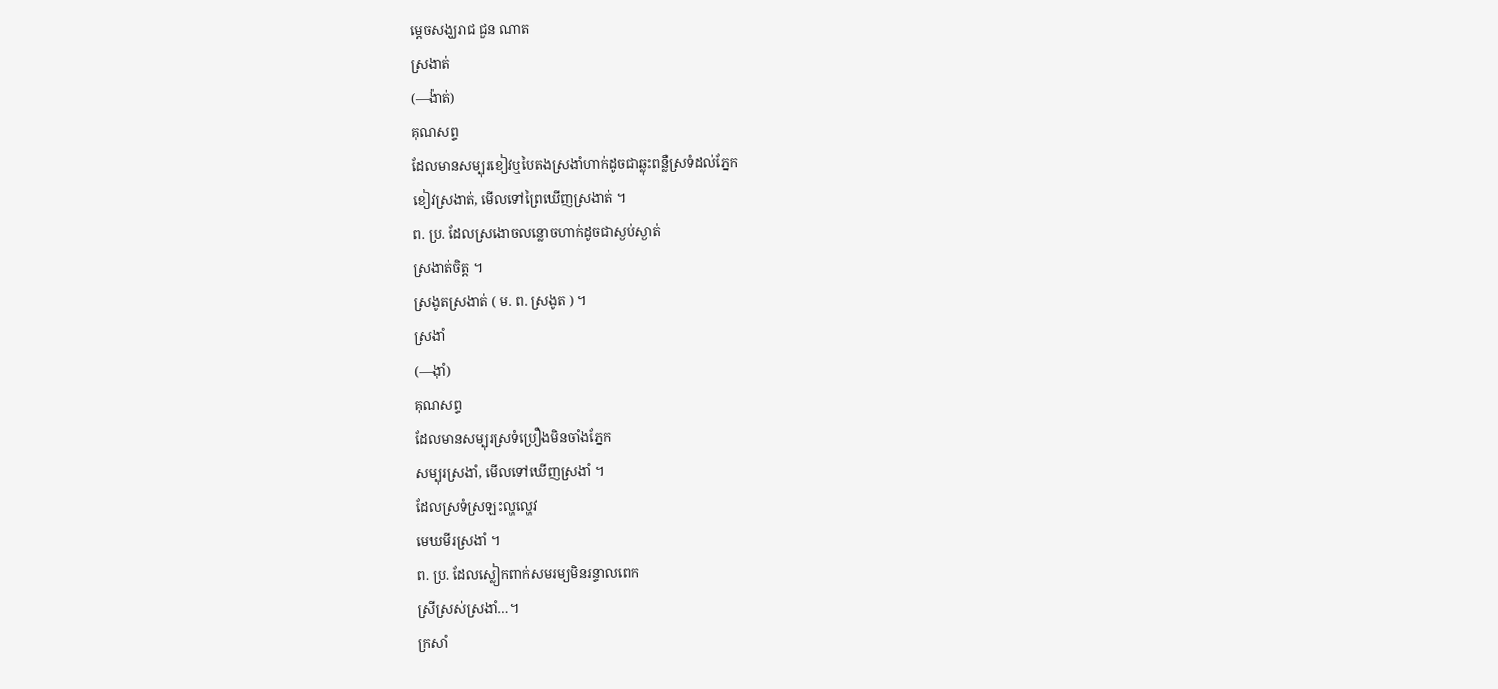ម្តេចសង្ឃរាជ ជួន ណាត
ស្រងាត់
(—ង៉ាត់)
គុណសព្ទ
ដែលមានសម្បុរខៀវឬបៃតងស្រងាំហាក់ដូចជាឆ្លុះពន្លឺស្រទំដល់ភ្នែក
ខៀវស្រងាត់, មើលទៅព្រៃឃើញស្រងាត់ ។
ព. ប្រ. ដែលស្រងោចលន្លោចហាក់ដូចជាស្ងប់ស្ងាត់
ស្រងាត់ចិត្ត ។
ស្រងូតស្រងាត់ ( ម. ព. ស្រងូត ) ។
ស្រងាំ
(—ង៉ាំ)
គុណសព្ទ
ដែលមានសម្បុរស្រទំប្រឿងមិនចាំងភ្នែក
សម្បុរស្រងាំ, មើលទៅឃើញស្រងាំ ។
ដែលស្រទំស្រឡះល្ហល្ហេវ
មេឃមីរស្រងាំ ។
ព. ប្រ. ដែលស្លៀកពាក់សមរម្យមិនរន្ទាលពេក
ស្រីស្រស់ស្រងាំ…។
ក្រសាំ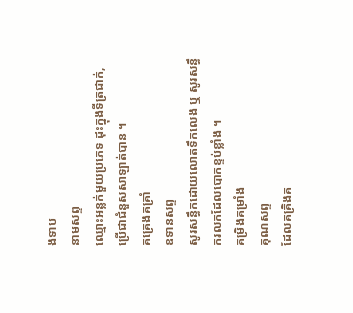ងទាប
នាមសព្ទ
ឈ្មោះអន្លក់មួយប្រភេទ ដុះក្នុងទីត្រជាក់, ប្រើជាជំនួសសាឡាត់បាន ។
គគ្រេងគគ្រាំ
ឧទានសព្ទ
សូរសន្ធឹកដោយលោតទឹកលេង ឬ សូរសន្ធឹករលកដែលបោកខ្ទប់ខ្លាំង ។
គម្រិងគម្រាំង
គុណសព្ទ
ដែលគគ្រិងគ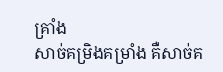គ្រាំង
សាច់គម្រិងគម្រាំង គឺសាច់គ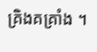គ្រិងគគ្រាំង ។